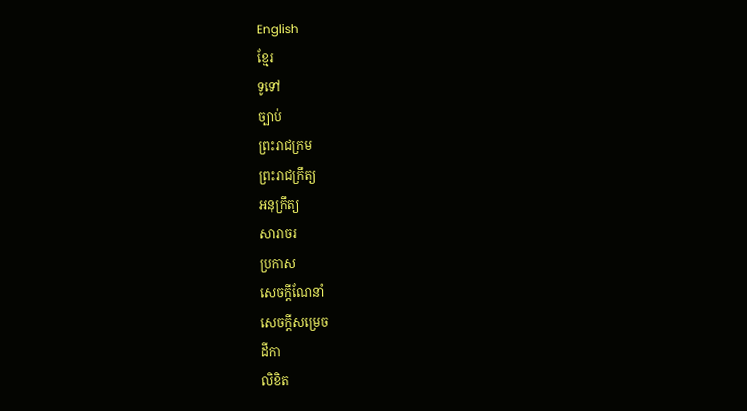English
ខ្មែរ
ទូទៅ
ច្បាប់
ព្រះរាជក្រម
ព្រះរាជក្រឹត្យ
អនុក្រឹត្យ
សារាចរ
ប្រកាស
សេចក្ដីណែនាំ
សេចក្ដីសម្រេច
ដីកា
លិខិត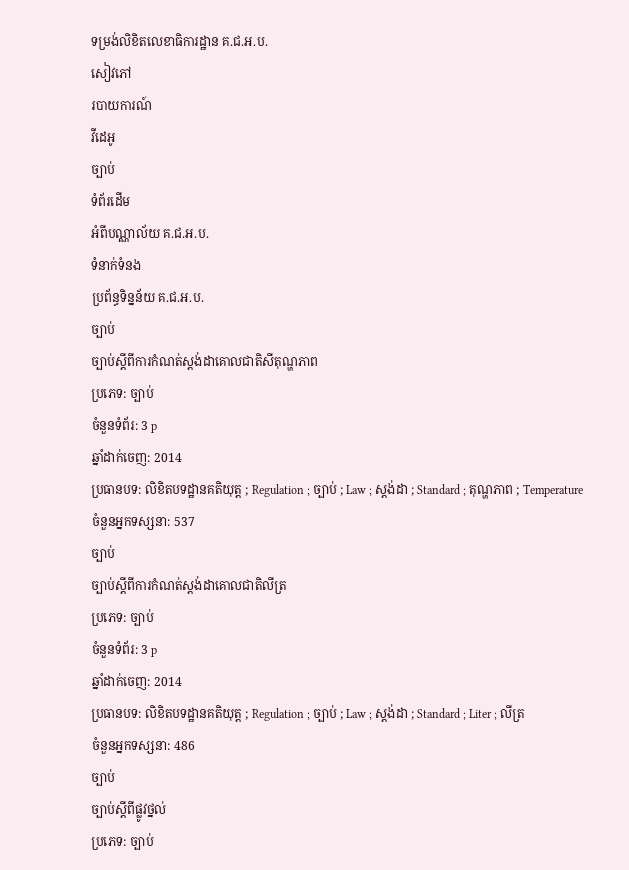ទម្រង់លិខិតលេខាធិការដ្ឋាន គ.ជ.អ.ប.
សៀវភៅ
របាយការណ៍
វីដេអូ
ច្បាប់
ទំព័រដើម
អំពីបណ្ណាល័យ គ.ជ.អ.ប.
ទំនាក់ទំនង
ប្រព័ន្ធទិន្នន័យ គ.ជ.អ.ប.
ច្បាប់
ច្បាប់ស្តីពីការកំណត់ស្តង់ដាគោលជាតិសីតុណ្ហភាព
ប្រភេទ: ច្បាប់
ចំនួនទំព័រ: 3 p
ឆ្នាំដាក់ចេញ: 2014
ប្រធានបទ: លិខិតបទដ្ឋានគតិយុត្ត ; Regulation ; ច្បាប់ ; Law ; ស្តង់ដា ; Standard ; តុណ្ហភាព ; Temperature
ចំនួនអ្នកទស្សនា: 537
ច្បាប់
ច្បាប់ស្តីពីការកំណត់ស្តង់ដាគោលជាតិលីត្រ
ប្រភេទ: ច្បាប់
ចំនួនទំព័រ: 3 p
ឆ្នាំដាក់ចេញ: 2014
ប្រធានបទ: លិខិតបទដ្ឋានគតិយុត្ត ; Regulation ; ច្បាប់ ; Law ; ស្តង់ដា ; Standard ; Liter ; លីត្រ
ចំនួនអ្នកទស្សនា: 486
ច្បាប់
ច្បាប់ស្តីពីផ្លូវថ្នល់
ប្រភេទ: ច្បាប់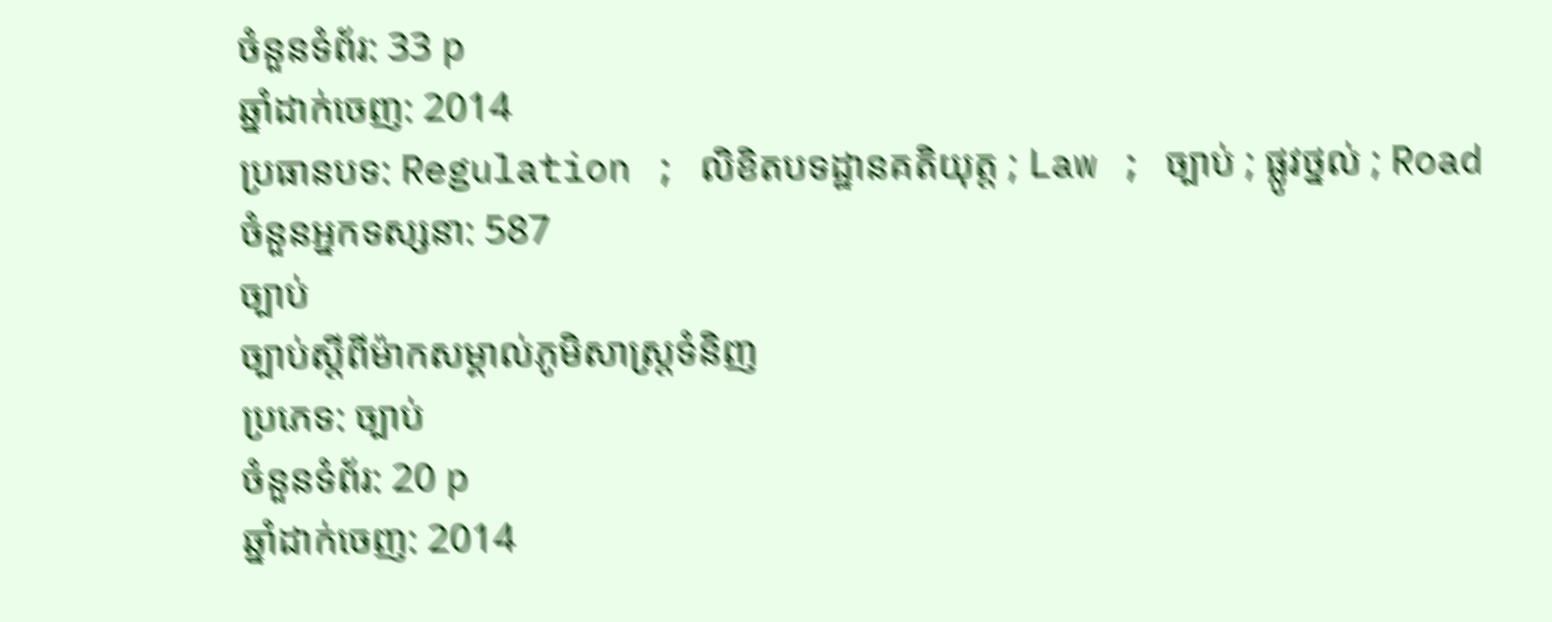ចំនួនទំព័រ: 33 p
ឆ្នាំដាក់ចេញ: 2014
ប្រធានបទ: Regulation ; លិខិតបទដ្ឋានគតិយុត្ត ; Law ; ច្បាប់ ; ផ្លូវថ្នល់ ; Road
ចំនួនអ្នកទស្សនា: 587
ច្បាប់
ច្បាប់ស្តីពីម៉ាកសម្គាល់ភូមិសាស្ត្រទំនិញ
ប្រភេទ: ច្បាប់
ចំនួនទំព័រ: 20 p
ឆ្នាំដាក់ចេញ: 2014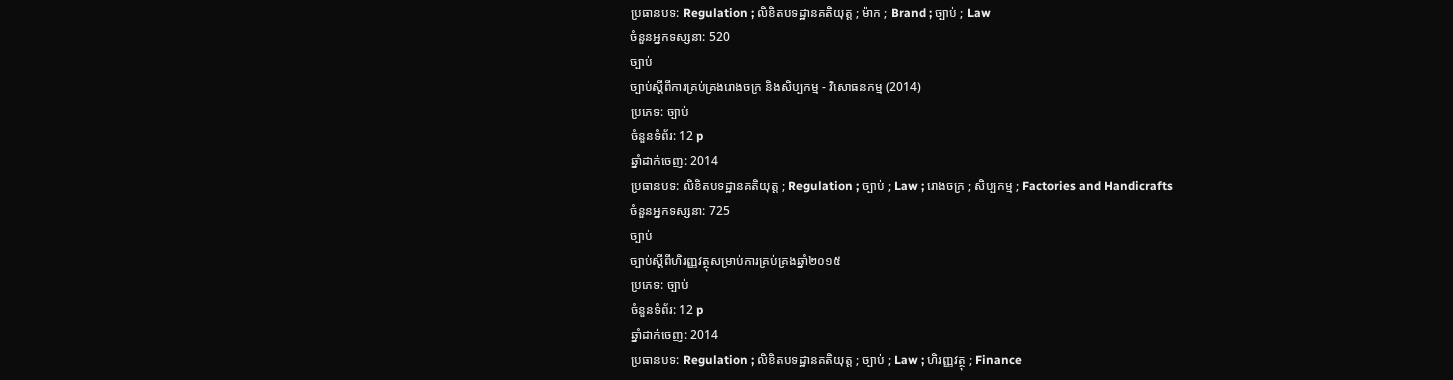ប្រធានបទ: Regulation ; លិខិតបទដ្ឋានគតិយុត្ត ; ម៉ាក ; Brand ; ច្បាប់ ; Law
ចំនួនអ្នកទស្សនា: 520
ច្បាប់
ច្បាប់ស្តីពីការគ្រប់គ្រងរោងចក្រ និងសិប្បកម្ម - វិសោធនកម្ម (2014)
ប្រភេទ: ច្បាប់
ចំនួនទំព័រ: 12 p
ឆ្នាំដាក់ចេញ: 2014
ប្រធានបទ: លិខិតបទដ្ឋានគតិយុត្ត ; Regulation ; ច្បាប់ ; Law ; រោងចក្រ ; សិប្បកម្ម ; Factories and Handicrafts
ចំនួនអ្នកទស្សនា: 725
ច្បាប់
ច្បាប់ស្តីពីហិរញ្ញវត្ថុសម្រាប់ការគ្រប់គ្រងឆ្នាំ២០១៥
ប្រភេទ: ច្បាប់
ចំនួនទំព័រ: 12 p
ឆ្នាំដាក់ចេញ: 2014
ប្រធានបទ: Regulation ; លិខិតបទដ្ឋានគតិយុត្ត ; ច្បាប់ ; Law ; ហិរញ្ញវត្ថុ ; Finance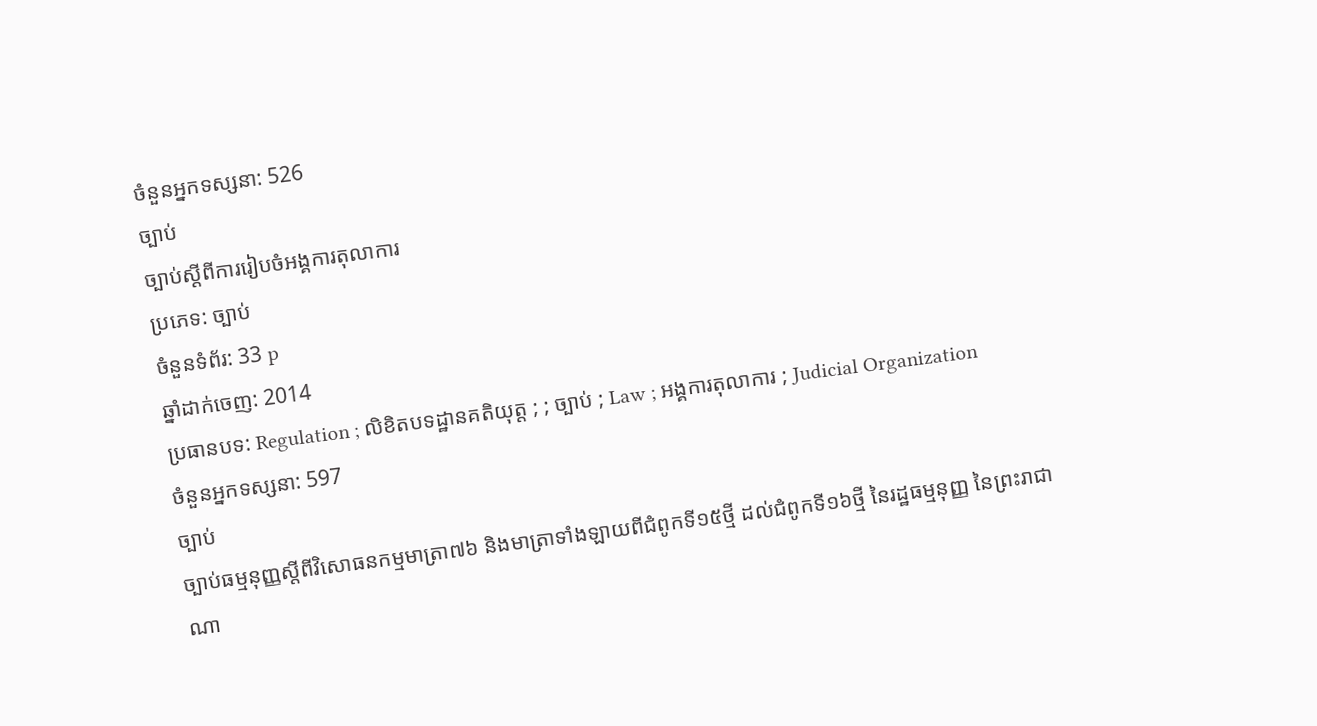ចំនួនអ្នកទស្សនា: 526
ច្បាប់
ច្បាប់ស្តីពីការរៀបចំអង្គការតុលាការ
ប្រភេទ: ច្បាប់
ចំនួនទំព័រ: 33 p
ឆ្នាំដាក់ចេញ: 2014
ប្រធានបទ: Regulation ; លិខិតបទដ្ឋានគតិយុត្ត ; ; ច្បាប់ ; Law ; អង្គការតុលាការ ; Judicial Organization
ចំនួនអ្នកទស្សនា: 597
ច្បាប់
ច្បាប់ធម្មនុញ្ញស្តីពីវិសោធនកម្មមាត្រា៧៦ និងមាត្រាទាំងឡាយពីជំពូកទី១៥ថ្មី ដល់ជំពូកទី១៦ថ្មី នៃរដ្ឋធម្មនុញ្ញ នៃព្រះរាជាណា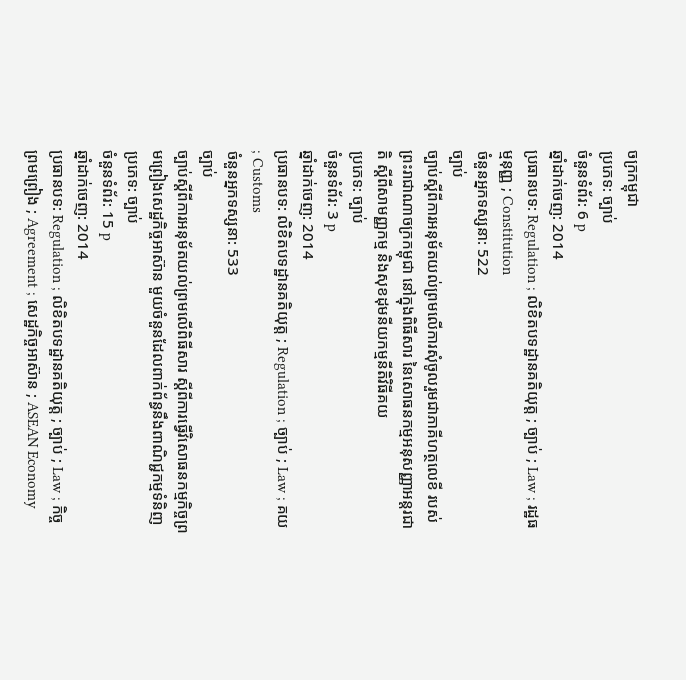ចក្រកម្ពុជា
ប្រភេទ: ច្បាប់
ចំនួនទំព័រ: 6 p
ឆ្នាំដាក់ចេញ: 2014
ប្រធានបទ: Regulation ; លិខិតបទដ្ឋានគតិយុត្ត ; ច្បាប់ ; Law ; រដ្ឋធម្មនុញ្ញ ; Constitution
ចំនួនអ្នកទស្សនា: 522
ច្បាប់
ច្បាប់ស្តីពីការអនុម័តយល់ព្រមលើការសុំចូលរួមជាភាគីហត្ថលេខី របស់ព្រះរាជាណាចក្រកម្ពុជា នៅក្នុងពិធីសារ នៃសោធនកម្មអនុសញ្ញាអន្តរជាតិ ស្តីពីសាមញ្ញកម្ម និងសុខដុមនីយកម្មនីតិវិធីគយ
ប្រភេទ: ច្បាប់
ចំនួនទំព័រ: 3 p
ឆ្នាំដាក់ចេញ: 2014
ប្រធានបទ: លិខិតបទដ្ឋានគតិយុត្ត ; Regulation ; ច្បាប់ ; Law ; គយ ; Customs
ចំនួនអ្នកទស្សនា: 533
ច្បាប់
ច្បាប់ស្តីពីការអនុម័តយល់ព្រមលើពិធីសារ ស្តីពីការធ្វើវិសោធនកម្មកិច្ចព្រមព្រៀងសេដ្ឋកិច្ចអាស៊ាន មួយចំនួនដែលពាក់ព័ន្ធនឹងពាណិជ្ជកម្មទំនិញ
ប្រភេទ: ច្បាប់
ចំនួនទំព័រ: 15 p
ឆ្នាំដាក់ចេញ: 2014
ប្រធានបទ: Regulation ; លិខិតបទដ្ឋានគតិយុត្ត ; ច្បាប់ ; Law ; កិច្ចព្រមព្រៀង ; Agreement ; សេដ្ឋកិច្ចអាស៊ាន ; ASEAN Economy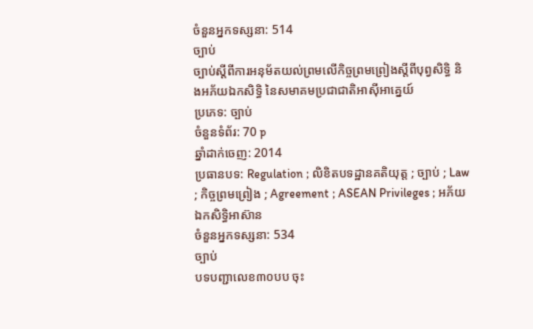ចំនួនអ្នកទស្សនា: 514
ច្បាប់
ច្បាប់ស្តីពីការអនុម័តយល់ព្រមលើកិច្ចព្រមព្រៀងស្តីពីបុព្វសិទ្ធិ និងអភ័យឯកសិទ្ធិ នៃសមាគមប្រជាជាតិអាស៊ីអាគ្នេយ៍
ប្រភេទ: ច្បាប់
ចំនួនទំព័រ: 70 p
ឆ្នាំដាក់ចេញ: 2014
ប្រធានបទ: Regulation ; លិខិតបទដ្ឋានគតិយុត្ត ; ច្បាប់ ; Law ; កិច្ចព្រមព្រៀង ; Agreement ; ASEAN Privileges ; អភ័យឯកសិទ្ធិអាស៊ាន
ចំនួនអ្នកទស្សនា: 534
ច្បាប់
បទបញ្ជាលេខ៣០បប ចុះ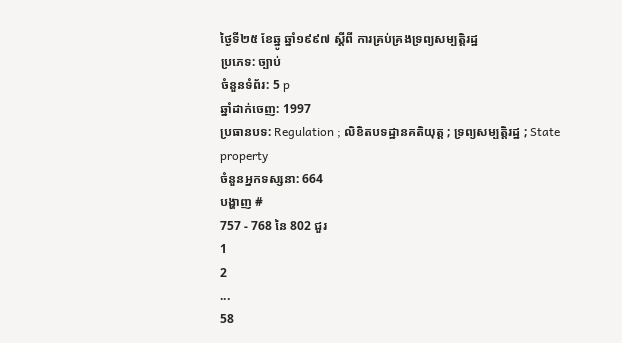ថ្ងៃទី២៥ ខែឆ្នូ ឆ្នាំ១៩៩៧ ស្តីពី ការគ្រប់គ្រងទ្រព្យសម្បត្តិរដ្ឋ
ប្រភេទ: ច្បាប់
ចំនួនទំព័រ: 5 p
ឆ្នាំដាក់ចេញ: 1997
ប្រធានបទ: Regulation ; លិខិតបទដ្ឋានគតិយុត្ត ; ទ្រព្យសម្បត្តិរដ្ឋ ; State property
ចំនួនអ្នកទស្សនា: 664
បង្ហាញ #
757 - 768 នៃ 802 ជួរ
1
2
...
58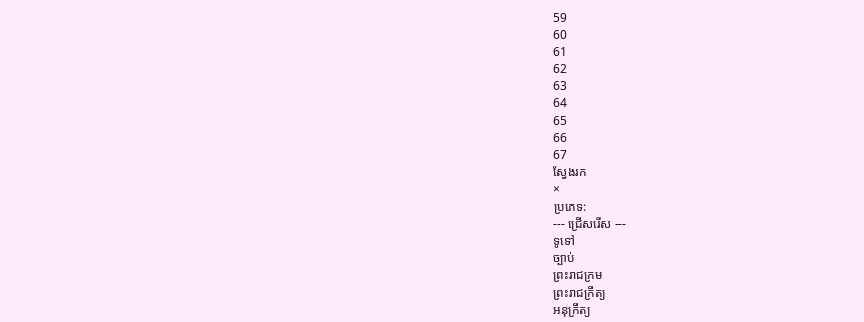59
60
61
62
63
64
65
66
67
ស្វែងរក
×
ប្រភេទ:
--- ជ្រើសរើស ---
ទូទៅ
ច្បាប់
ព្រះរាជក្រម
ព្រះរាជក្រឹត្យ
អនុក្រឹត្យ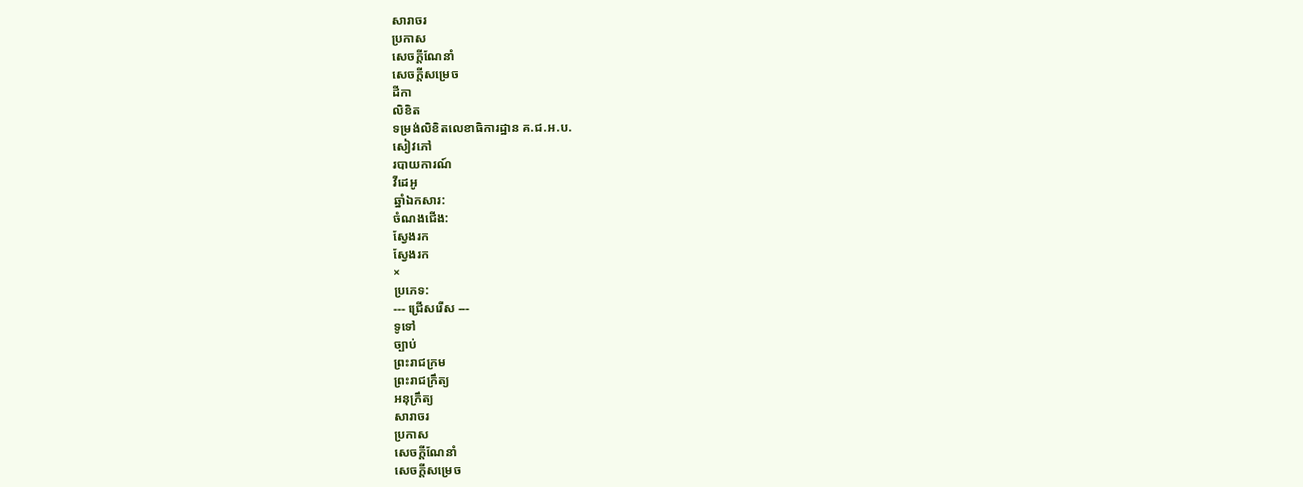សារាចរ
ប្រកាស
សេចក្ដីណែនាំ
សេចក្ដីសម្រេច
ដីកា
លិខិត
ទម្រង់លិខិតលេខាធិការដ្ឋាន គ.ជ.អ.ប.
សៀវភៅ
របាយការណ៍
វីដេអូ
ឆ្នាំឯកសារ:
ចំណងជើង:
ស្វែងរក
ស្វែងរក
×
ប្រភេទ:
--- ជ្រើសរើស ---
ទូទៅ
ច្បាប់
ព្រះរាជក្រម
ព្រះរាជក្រឹត្យ
អនុក្រឹត្យ
សារាចរ
ប្រកាស
សេចក្ដីណែនាំ
សេចក្ដីសម្រេច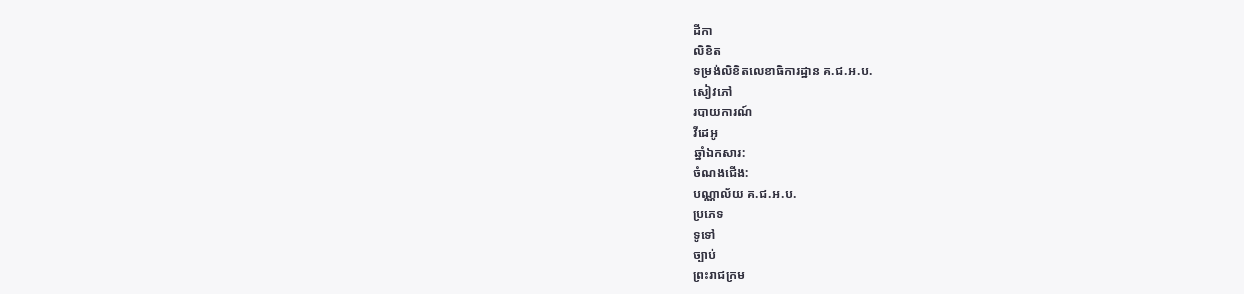ដីកា
លិខិត
ទម្រង់លិខិតលេខាធិការដ្ឋាន គ.ជ.អ.ប.
សៀវភៅ
របាយការណ៍
វីដេអូ
ឆ្នាំឯកសារ:
ចំណងជើង:
បណ្ណាល័យ គ.ជ.អ.ប.
ប្រភេទ
ទូទៅ
ច្បាប់
ព្រះរាជក្រម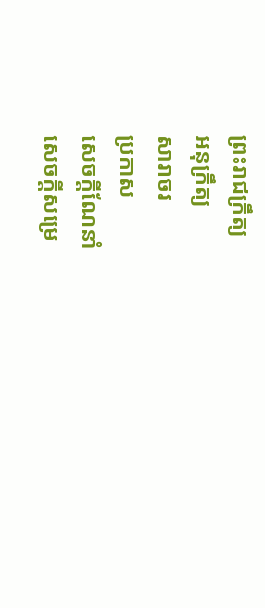ព្រះរាជក្រឹត្យ
អនុក្រឹត្យ
សារាចរ
ប្រកាស
សេចក្ដីណែនាំ
សេចក្ដីសម្រេ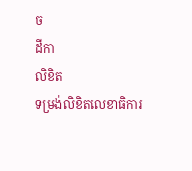ច
ដីកា
លិខិត
ទម្រង់លិខិតលេខាធិការ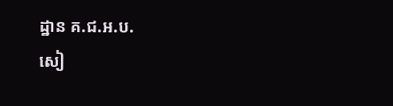ដ្ឋាន គ.ជ.អ.ប.
សៀ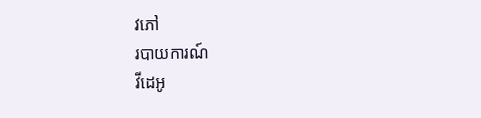វភៅ
របាយការណ៍
វីដេអូ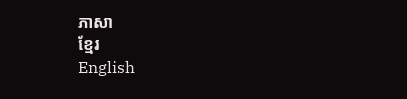ភាសា
ខ្មែរ
English